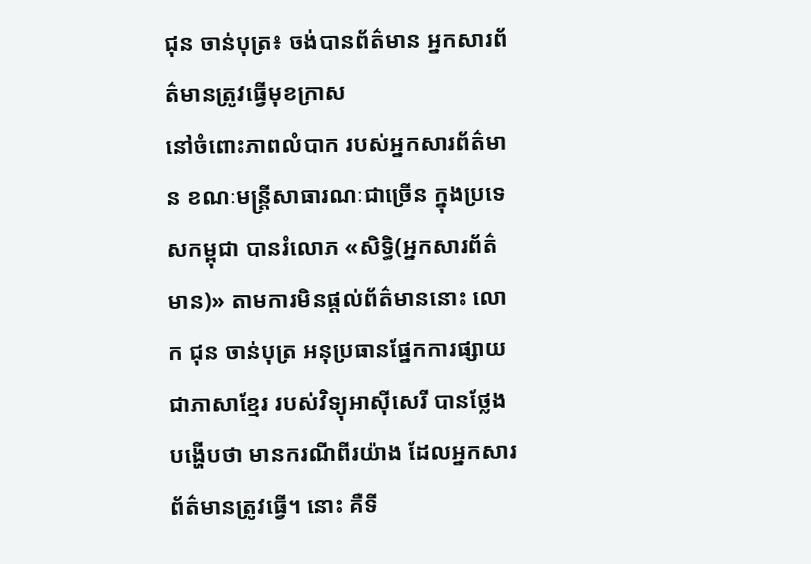ជុន ចាន់បុត្រ៖ ចង់បានព័ត៌មាន អ្នកសារព័ត៌មានត្រូវធ្វើមុខក្រាស
នៅចំពោះភាពលំបាក របស់អ្នកសារព័ត៌មាន ខណៈមន្រ្តីសាធារណៈជាច្រើន ក្នុងប្រទេសកម្ពុជា បានរំលោភ «សិទ្ធិ(អ្នកសារព័ត៌មាន)» តាមការមិនផ្តល់ព័ត៌មាននោះ លោក ជុន ចាន់បុត្រ អនុប្រធានផ្នែកការផ្សាយ ជាភាសាខ្មែរ របស់វិទ្យុអាស៊ីសេរី បានថ្លែងបង្ហើបថា មានករណីពីរយ៉ាង ដែលអ្នកសារព័ត៌មានត្រូវធ្វើ។ នោះ គឺទី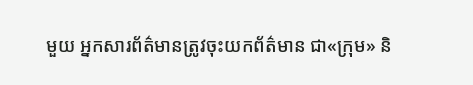មួយ អ្នកសារព័ត៌មានត្រូវចុះយកព័ត៌មាន ជា«ក្រុម» និ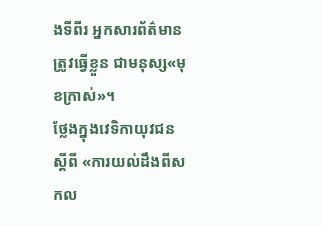ងទីពីរ អ្នកសារព័ត៌មានត្រូវធ្វើខ្លួន ជាមនុស្ស«មុខក្រាស់»។
ថ្លែងក្នុងវេទិកាយុវជន ស្តីពី «ការយល់ដឹងពីសកល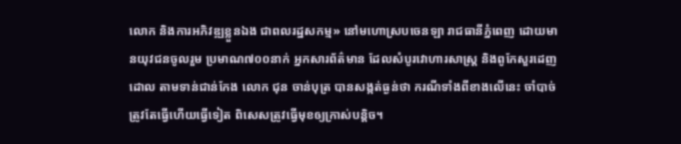លោក និងការអភិវឌ្ឍខ្លួនឯង ជាពលរដ្ឋសកម្ម» នៅមហោស្របចេនឡា រាជធានីភ្នំពេញ ដោយមានយុវជនចូលរួម ប្រមាណ៧០០នាក់ អ្នកសារព័ត៌មាន ដែលសំបូរវោហារសាស្រ្ត និងពូកែសួរដេញដោល តាមទាន់ជាន់កែង លោក ជុន ចាន់បុត្រ បានសង្កត់ធ្ងន់ថា ករណីទាំងពីខាងលើនេះ ចាំបាច់ត្រូវតែធ្វើហើយធ្វើទៀត ពិសេសត្រូវធ្វើមុខឲ្យក្រាស់បន្តិច។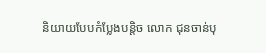និយាយបែបកំប្លែងបន្តិច លោក ជុនចាន់បុ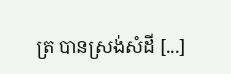ត្រ បានស្រង់សំដី [...]